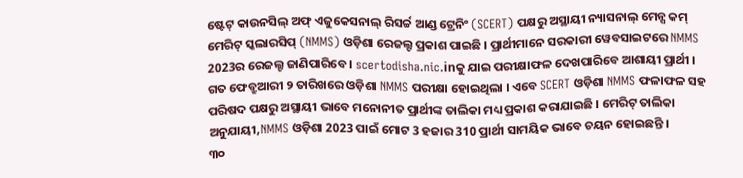ଷ୍ଟେଟ୍ କାଉନସିଲ୍ ଅଫ୍ ଏଜୁକେସନାଲ୍ ରିସର୍ଚ୍ଚ ଆଣ୍ଡ ଟ୍ରେନିଂ (SCERT) ପକ୍ଷରୁ ଅସ୍ଥାୟୀ ନ୍ୟାସନାଲ୍ ମେନ୍ସ କମ୍ ମେରିଟ୍ ସ୍କଲାରସିପ୍ (NMMS) ଓଡ଼ିଶା ରେଜଲ୍ଟ ପ୍ରକାଶ ପାଇଛି । ପ୍ରାର୍ଥୀମାନେ ସରକାରୀ ୱେବସାଇଟରେ NMMS 2023ର ରେଜଲ୍ଟ ଜାଣିପାରିବେ । scertodisha.nic.inକୁ ଯାଇ ପରୀକ୍ଷାଫଳ ଦେଖପାରିବେ ଆଶାୟୀ ପ୍ରାର୍ଥୀ ।
ଗତ ଫେବ୍ରୁଆରୀ ୨ ତାରିଖରେ ଓଡ଼ିଶା NMMS ପରୀକ୍ଷା ହୋଇଥିଲା । ଏବେ SCERT ଓଡ଼ିଶା NMMS ଫଳାଫଳ ସହ ପରିଷଦ ପକ୍ଷରୁ ଅସ୍ଥାୟୀ ଭାବେ ମନୋନୀତ ପ୍ରାର୍ଥୀଙ୍କ ତାଲିକା ମଧ୍ୟ ପ୍ରକାଶ କରାଯାଇଛି । ମେରିଟ୍ ତାଲିକା ଅନୁଯାୟୀ,NMMS ଓଡ଼ିଶା 2023 ପାଇଁ ମୋଟ 3 ହଜାର 310 ପ୍ରାର୍ଥୀ ସାମୟିକ ଭାବେ ଚୟନ ହୋଇଛନ୍ତି ।
୩୦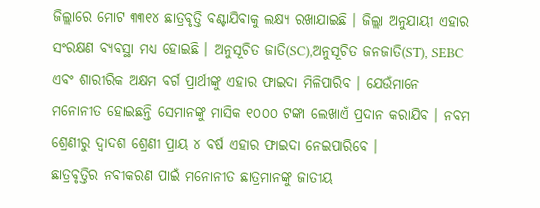ଜିଲ୍ଲାରେ ମୋଟ ୩୩୧୪ ଛାତ୍ରବୃତ୍ତି ବଣ୍ଟାଯିବାକୁ ଲକ୍ଷ୍ୟ ରଖାଯାଇଛି । ଜିଲ୍ଲା ଅନୁଯାୟୀ ଏହାର ସଂରକ୍ଷଣ ବ୍ୟବସ୍ଥା ମଧ୍ୟ ହୋଇଛି । ଅନୁସୂଚିତ ଜାତି(SC),ଅନୁସୂଚିତ ଜନଜାତି(ST), SEBC ଏବଂ ଶାରୀରିକ ଅକ୍ଷମ ବର୍ଗ ପ୍ରାର୍ଥୀଙ୍କୁ ଏହାର ଫାଇଦା ମିଳିପାରିବ । ଯେଉଁମାନେ ମନୋନୀତ ହୋଇଛନ୍ତି ସେମାନଙ୍କୁ ମାସିକ ୧୦୦୦ ଟଙ୍କା ଲେଖାଏଁ ପ୍ରଦାନ କରାଯିବ । ନବମ ଶ୍ରେଣୀରୁ ଦ୍ୱାଦଶ ଶ୍ରେଣୀ ପ୍ରାୟ ୪ ବର୍ଷ ଏହାର ଫାଇଦା ନେଇପାରିବେ ।
ଛାତ୍ରବୃତ୍ତିର ନବୀକରଣ ପାଇଁ ମନୋନୀତ ଛାତ୍ରମାନଙ୍କୁ ଜାତୀୟ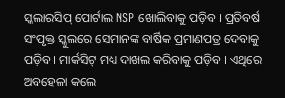ସ୍କଲାରସିପ୍ ପୋର୍ଟାଲ NSP ଖୋଲିବାକୁ ପଡ଼ିବ । ପ୍ରତିବର୍ଷ ସଂପୃକ୍ତ ସ୍କୁଲରେ ସେମାନଙ୍କ ବାର୍ଷିକ ପ୍ରମାଣପତ୍ର ଦେବାକୁ ପଡ଼ିବ । ମାର୍କସିଟ୍ ମଧ୍ୟ ଦାଖଲ କରିବାକୁ ପଡ଼ିବ । ଏଥିରେ ଅବହେଳା କଲେ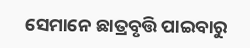ସେମାନେ ଛାତ୍ରବୃତ୍ତି ପାଇବାରୁ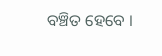ବଞ୍ଚିତ ହେବେ ।